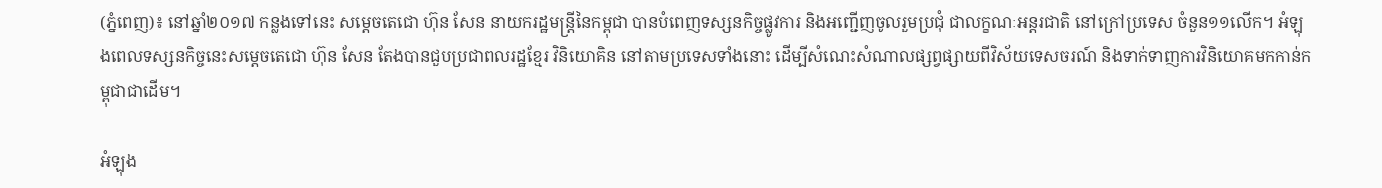(ភ្នំពេញ)៖ នៅឆ្នាំ២០១៧ កន្លងទៅនេះ សម្តេចតេជោ ហ៊ុន សែន នាយករដ្ឋមន្រ្តីនៃកម្ពុជា បានបំពេញទស្សនកិច្ចផ្លូវការ និងអញ្ជើញចូលរួមប្រជុំ ជាលក្ខណៈអន្តរជាតិ នៅក្រៅប្រទេស ចំនួន១១លើក។ អំឡុងពេលទស្សនកិច្ចនេះសម្តេចតេជោ ហ៊ុន សែន តែងបានជួបប្រជាពលរដ្ឋខ្មែរ វិនិយោគិន នៅតាមប្រទេសទាំងនោះ ដើម្បីសំណេះសំណាលផ្សព្វផ្សាយពីវិស័យទេសចរណ៍ និងទាក់ទាញការវិនិយោគមកកាន់កម្ពុជាជាដើម។

អំឡុង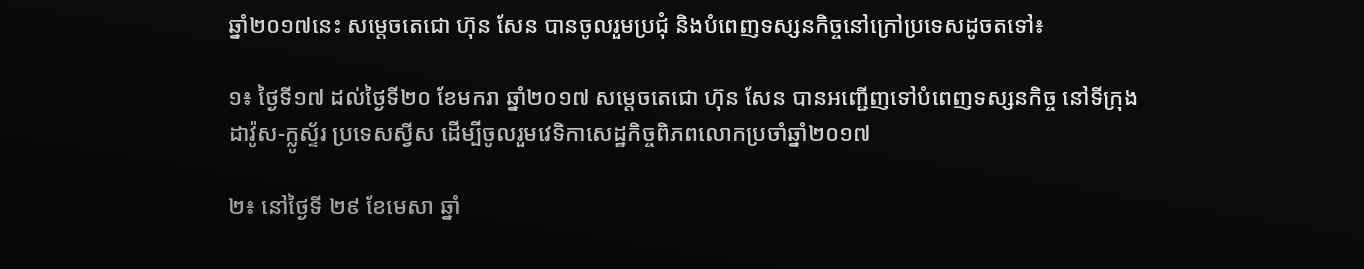ឆ្នាំ២០១៧នេះ សម្តេចតេជោ ហ៊ុន សែន បានចូលរួមប្រជុំ និងបំពេញទស្សនកិច្ចនៅក្រៅប្រទេសដូចតទៅ៖

១៖ ថ្ងៃទី១៧ ដល់ថ្ងៃទី២០ ខែមករា ឆ្នាំ២០១៧ សម្តេចតេជោ ហ៊ុន សែន បានអញ្ជើញទៅបំពេញទស្សនកិច្ច នៅទីក្រុងដាវ៉ូស-ក្លូស្ទ័រ ប្រទេសស្វីស ដើម្បីចូលរួមវេទិកាសេដ្ឋកិច្ចពិភពលោកប្រចាំឆ្នាំ២០១៧

២៖ នៅថ្ងៃទី ២៩ ខែមេសា ឆ្នាំ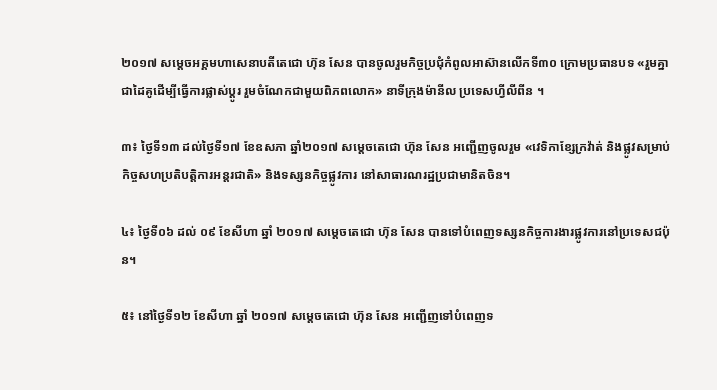២០១៧ សម្តេចអគ្គមហាសេនាបតីតេជោ ហ៊ុន សែន បានចូលរួមកិច្ចប្រជុំកំពូលអាស៊ានលើកទី៣០ ក្រោមប្រធានបទ «រួមគ្នាជាដៃគូដើម្បីធ្វើការផ្លាស់ប្តូរ រួមចំណែកជាមួយពិភពលោក» នាទីក្រុងម៉ានីល ប្រទេសហ្វីលីពីន ។

៣៖ ថ្ងៃទី១៣ ដល់ថ្ងៃទី១៧ ខែឧសភា ឆ្នាំ២០១៧ សម្តេចតេជោ ហ៊ុន សែន អញ្ជើញចូលរួម «វេទិកាខ្សែក្រវ៉ាត់ និងផ្លូវសម្រាប់កិច្ចសហប្រតិបត្តិការអន្តរជាតិ» និងទស្សនកិច្ចផ្លូវការ នៅសាធារណរដ្ឋប្រជាមានិតចិន។

៤៖ ថ្ងៃទី០៦ ដល់ ០៩ ខែសីហា ឆ្នាំ ២០១៧ សម្តេចតេជោ ហ៊ុន សែន បានទៅបំពេញទស្សនកិច្ចការងារផ្លូវការនៅប្រទេសជប៉ុន។

៥៖ នៅថ្ងៃទី១២ ខែសីហា ឆ្នាំ ២០១៧ សម្តេចតេជោ ហ៊ុន សែន អញ្ជើញទៅបំពេញទ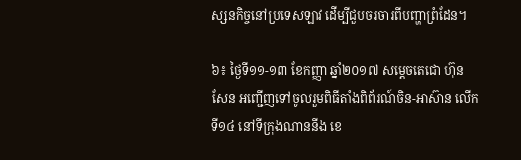ស្សនកិច្ចនៅប្រទេសឡាវ ដើម្បីជួបចរចារពីបញ្ហាព្រំដែន។

៦៖ ថ្ងៃទី១១-១៣ ខែកញ្ញា ឆ្នាំ២០១៧ សម្តេចតេជោ ហ៊ុន សែន អញ្ជើញទៅចូលរួមពិធីតាំងពិព័រណ៍ចិន-អាស៊ាន លើកទី១៤ នៅទីក្រុងណាននីង ខេ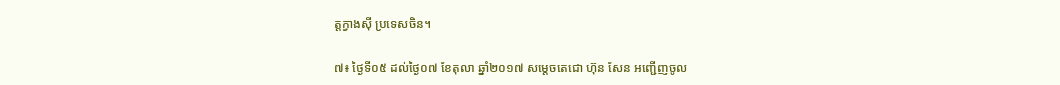ត្តក្វាងស៊ី ប្រទេសចិន។

៧៖ ថ្ងៃទី០៥ ដល់ថ្ងៃ០៧ ខែតុលា ឆ្នាំ២០១៧ សម្តេចតេជោ ហ៊ុន សែន អញ្ជើញចូល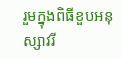រួមក្នុងពិធីខួបអនុស្សាវរី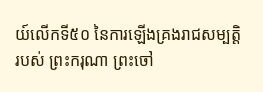យ៍លើកទី៥០ នៃការឡើងគ្រងរាជសម្បតិ្តរបស់ ព្រះករុណា ព្រះចៅ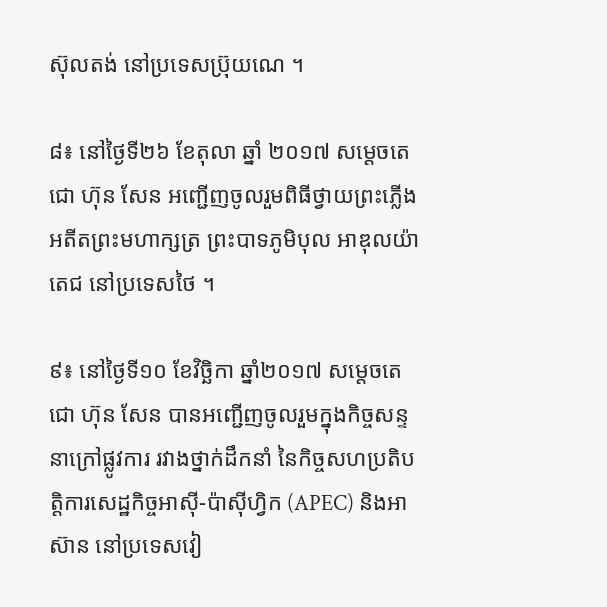ស៊ុលតង់ នៅប្រទេសប្រ៊ុយណេ ។

៨៖ នៅថ្ងៃទី២៦ ខែតុលា ឆ្នាំ ២០១៧ សម្តេចតេជោ ហ៊ុន សែន អញ្ជើញចូលរួមពិធីថ្វាយព្រះភ្លើងអតីតព្រះមហាក្សត្រ ព្រះបាទភូមិបុល អាឌុលយ៉ាតេជ នៅប្រទេសថៃ ។

៩៖ នៅថ្ងៃទី១០ ខែវិច្ឆិកា ឆ្នាំ២០១៧ សម្តេចតេជោ ហ៊ុន សែន បានអញ្ជើញចូលរួមក្នុងកិច្ចសន្ទនាក្រៅផ្លូវការ រវាងថ្នាក់ដឹកនាំ នៃកិច្ចសហប្រតិបត្តិការសេដ្ឋកិច្ចអាស៊ី-ប៉ាស៊ីហ្វិក (APEC) និងអាស៊ាន នៅប្រទេសវៀ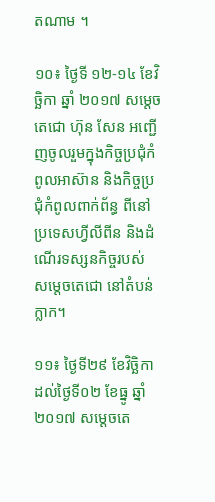តណាម ។

១០៖ ថ្ងៃទី ១២-១៤ ខែវិច្ឆិកា ឆ្នាំ ២០១៧ សម្តេចតេជោ ហ៊ុន សែន អញ្ជើញចូលរួមក្នុងកិច្ចប្រជុំកំពូលអាស៊ាន និងកិច្ចប្រជុំកំពូលពាក់ព័ន្ធ ពីនៅប្រទេសហ្វីលីពីន និងដំណើរទស្សនកិច្ចរបស់ សម្តេចតេជោ នៅតំបន់ក្លាក។

១១៖ ថ្ងៃទី២៩ ខែវិច្ឆិកា ដល់ថ្ងៃទី០២ ខែធ្នូ ឆ្នាំ២០១៧ សម្តេចតេ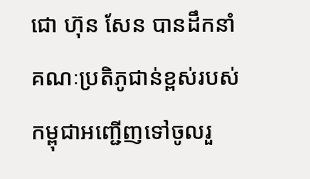ជោ ហ៊ុន សែន បានដឹកនាំគណៈប្រតិភូជាន់ខ្ពស់របស់កម្ពុជាអញ្ជើញទៅចូលរួ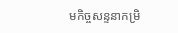មកិច្ចសន្ទនាកម្រិ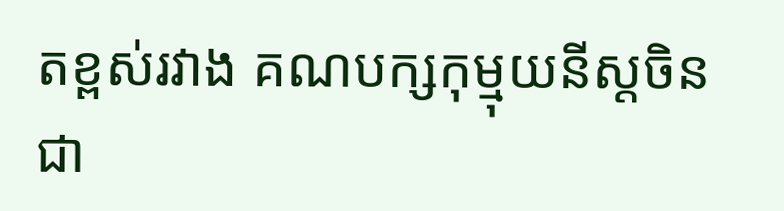តខ្ពស់រវាង គណបក្សកុម្មុយនីស្តចិន ជា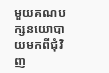មួយគណបក្សនយោបាយមកពីជុំវិញ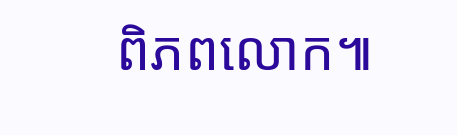ពិភពលោក៕